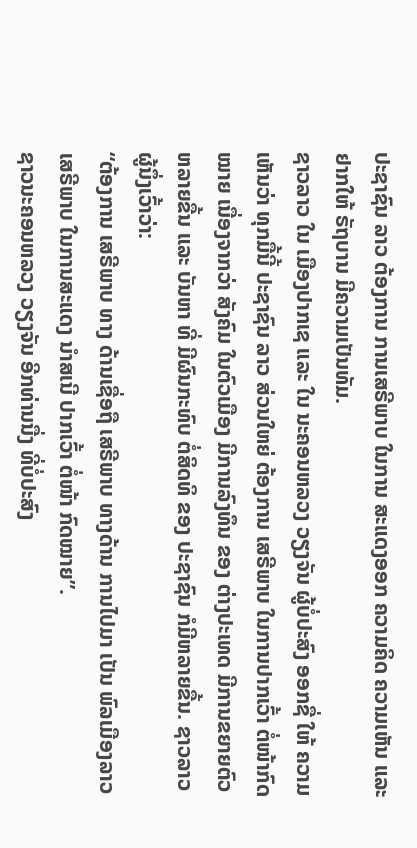ປະຊາຊົນ ລາວ ຕ້ອງການ ການເສຣີພາບ ໃນການ ສະແດງອອກ ຄວາມຄິດ ຄວາມເຫັນ ແລະ ຢາກໃຫ້ ຣັຖບານ ມີຄວາມເປັນທັມ.
ຊາວລາວ ໃນ ເມືອງປາກເຊ ແລະ ໃນ ນະຄອນຫລວງ ວຽງຈັນ ຜູ້ບໍ່ປະສົງ ອອກຊື່ ໃຫ້ ຄວາມເຫັນວ່າ ທຸກມື້ນີ້ ປະຊາຊົນ ລາວ ສ່ວນໃຫຍ່ ຕ້ອງການ ເສຣີພາບ ໃນການປາກເວົ້າ ຕໍ່ໜ້າກົດໝາຍ ເນື່ອງຈາກວ່າ ສັງຄົມ ໃນຕົວເມືອງ ມີການລົງທຶນ ຂອງ ຕ່າງປະເທດ ມີການຂຍາຍຕົວ ຫລາຍຂື້ນ ແລະ ບັນຫາ ທີ່ ມີຜົນກະທົບ ຕໍ່ສິດທິ ຂອງ ປະຊາຊົນ ກໍມີຫລາຍຂື້ນ. ຊາວລາວ ຜູ້ນຶ່ງເວົ້າວ່າ:
“ຕ້ອງການ ເສຣີພາບ ທາງ ດ້ານເຊື່ອຖື ເສຣີພາບ ທາງດ້ານ ການໄປມາ ເປັນ ພົລເມືອງລາວ ເສຣີພາບ ໃນການສະແດງ ນຳສເນີ ປາກເວົ້າ ຕໍ່ໜ້າ ກົດໝາຍ”.
ຊາວນະຄອນຫລວງ ວຽງຈັນ ອີກທ່ານນື່ງ ທີ່ບໍ່ປະສົງ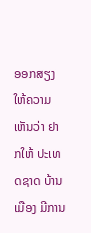ອອກສຽງ ໃຫ້ຄວາມເຫັນວ່າ ຢາກໃຫ້ ປະເທດຊາດ ບ້ານເມືອງ ມີການ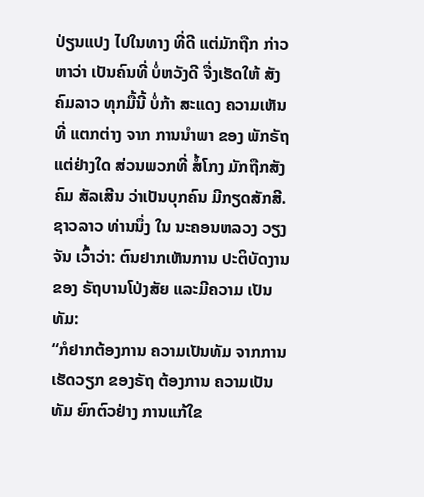ປ່ຽນແປງ ໄປໃນທາງ ທີ່ດີ ແຕ່ມັກຖືກ ກ່າວຫາວ່າ ເປັນຄົນທີ່ ບໍ່ຫວັງດີ ຈື່ງເຮັດໃຫ້ ສັງຄົມລາວ ທຸກມື້ນີ້ ບໍ່ກ້າ ສະແດງ ຄວາມເຫັນ ທີ່ ແຕກຕ່າງ ຈາກ ການນຳພາ ຂອງ ພັກຣັຖ ແຕ່ຢ່າງໃດ ສ່ວນພວກທີ່ ສໍ້ໂກງ ມັກຖືກສັງຄົມ ສັລເສີນ ວ່າເປັນບຸກຄົນ ມີກຽດສັກສີ. ຊາວລາວ ທ່ານນຶ່ງ ໃນ ນະຄອນຫລວງ ວຽງຈັນ ເວົ້າວ່າ: ຕົນຢາກເຫັນການ ປະຕິບັດງານ ຂອງ ຣັຖບານໂປ່ງສັຍ ແລະມີຄວາມ ເປັນ ທັມ:
“ກໍຢາກຕ້ອງການ ຄວາມເປັນທັມ ຈາກການ ເຮັດວຽກ ຂອງຣັຖ ຕ້ອງການ ຄວາມເປັນທັມ ຍົກຕົວຢ່າງ ການແກ້ໃຂ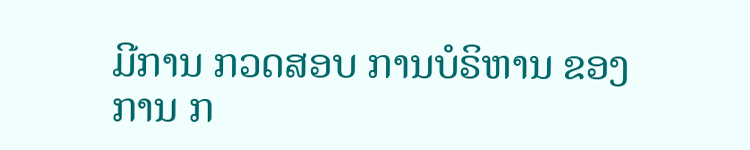ມີການ ກວດສອບ ການບໍຣິຫານ ຂອງການ ກ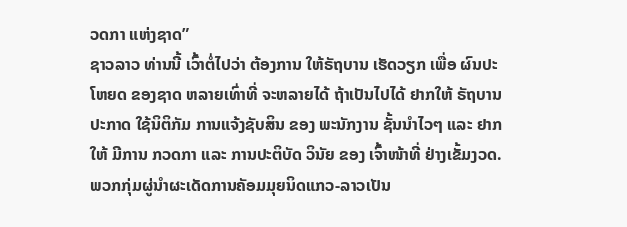ວດກາ ແຫ່ງຊາດ”
ຊາວລາວ ທ່ານນີ້ ເວົ້າຕໍ່ໄປວ່າ ຕ້ອງການ ໃຫ້ຣັຖບານ ເຮັດວຽກ ເພື່ອ ຜົນປະໂຫຍດ ຂອງຊາດ ຫລາຍເທົ່າທີ່ ຈະຫລາຍໄດ້ ຖ້າເປັນໄປໄດ້ ຢາກໃຫ້ ຣັຖບານ ປະກາດ ໃຊ້ນິຕິກັມ ການແຈ້ງຊັບສິນ ຂອງ ພະນັກງານ ຊັ້ນນຳໄວໆ ແລະ ຢາກໃຫ້ ມີການ ກວດກາ ແລະ ການປະຕິບັດ ວິນັຍ ຂອງ ເຈົ້າໜ້າທີ່ ຢ່າງເຂັ້ມງວດ.
ພວກກຸ່ມຜູ່ນໍາຜະເດັດການຄັອມມຸຍນິດແກວ-ລາວເປັນ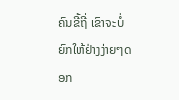ຄົນຂີ້ຖີ່ ເຂົາຈະບໍ່ຍົກໃຫ້ຢ່າງງ່າຍໆດອກ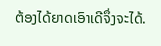ຕ້ອງໄດ້ຍາດເອົາເດີຈຶ່ງຈະໄດ້.